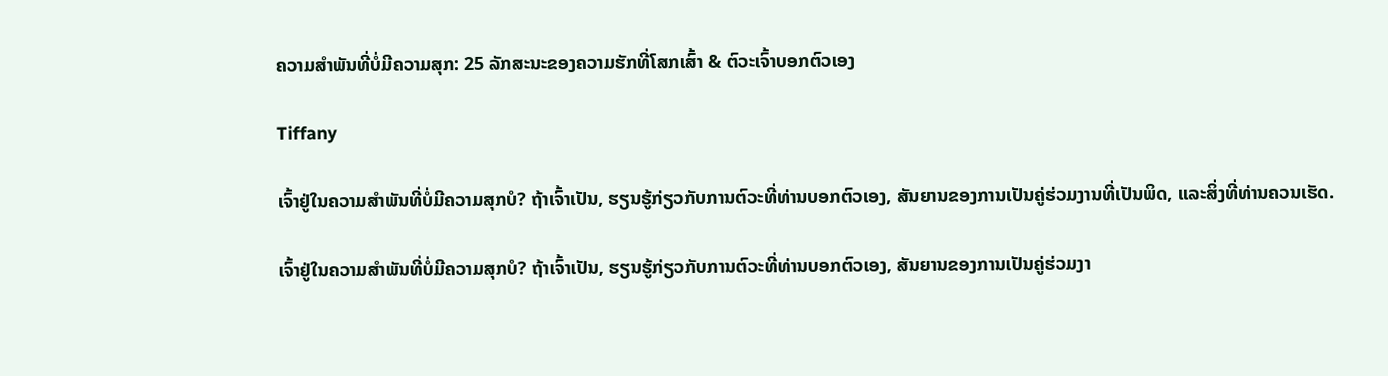ຄວາມສຳພັນທີ່ບໍ່ມີຄວາມສຸກ: 25 ລັກສະນະຂອງຄວາມຮັກທີ່ໂສກເສົ້າ & ຕົວະເຈົ້າບອກຕົວເອງ

Tiffany

ເຈົ້າຢູ່ໃນຄວາມສຳພັນທີ່ບໍ່ມີຄວາມສຸກບໍ? ຖ້າເຈົ້າເປັນ, ຮຽນຮູ້ກ່ຽວກັບການຕົວະທີ່ທ່ານບອກຕົວເອງ, ສັນຍານຂອງການເປັນຄູ່ຮ່ວມງານທີ່ເປັນພິດ, ແລະສິ່ງທີ່ທ່ານຄວນເຮັດ.

ເຈົ້າຢູ່ໃນຄວາມສຳພັນທີ່ບໍ່ມີຄວາມສຸກບໍ? ຖ້າເຈົ້າເປັນ, ຮຽນຮູ້ກ່ຽວກັບການຕົວະທີ່ທ່ານບອກຕົວເອງ, ສັນຍານຂອງການເປັນຄູ່ຮ່ວມງາ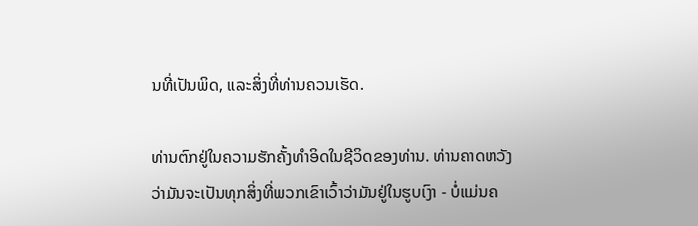ນທີ່ເປັນພິດ, ແລະສິ່ງທີ່ທ່ານຄວນເຮັດ.

ທ່ານຕົກຢູ່ໃນຄວາມຮັກຄັ້ງທໍາອິດໃນຊີວິດຂອງທ່ານ. ທ່ານຄາດຫວັງວ່າມັນຈະເປັນທຸກສິ່ງທີ່ພວກເຂົາເວົ້າວ່າມັນຢູ່ໃນຮູບເງົາ - ບໍ່ແມ່ນຄ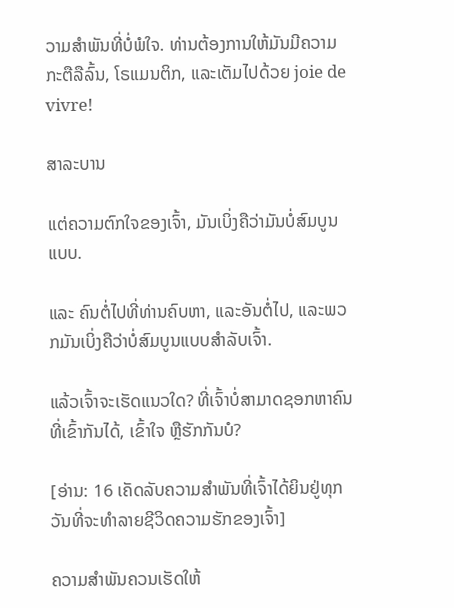ວາມສໍາພັນທີ່ບໍ່ພໍໃຈ. ທ່ານຕ້ອງການໃຫ້ມັນມີຄວາມກະຕືລືລົ້ນ, ໂຣແມນຕິກ, ແລະເຕັມໄປດ້ວຍ joie de vivre!

ສາລະບານ

ແຕ່ຄວາມຕົກໃຈຂອງເຈົ້າ, ມັນເບິ່ງຄືວ່າມັນບໍ່ສົມບູນແບບ.

ແລະ ຄົນຕໍ່ໄປທີ່ທ່ານຄົບຫາ, ແລະອັນຕໍ່ໄປ, ແລະພວກມັນເບິ່ງຄືວ່າບໍ່ສົມບູນແບບສຳລັບເຈົ້າ.

ແລ້ວເຈົ້າຈະເຮັດແນວໃດ? ທີ່ເຈົ້າບໍ່ສາມາດຊອກຫາຄົນທີ່ເຂົ້າກັນໄດ້, ເຂົ້າໃຈ ຫຼືຮັກກັນບໍ?

[ອ່ານ: 16 ເຄັດລັບຄວາມສຳພັນທີ່ເຈົ້າໄດ້ຍິນຢູ່ທຸກວັນທີ່ຈະທຳລາຍຊີວິດຄວາມຮັກຂອງເຈົ້າ]

ຄວາມສຳພັນຄວນເຮັດໃຫ້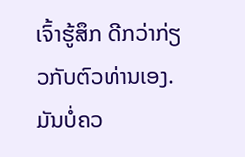ເຈົ້າຮູ້ສຶກ ດີກວ່າກ່ຽວກັບຕົວທ່ານເອງ. ມັນບໍ່ຄວ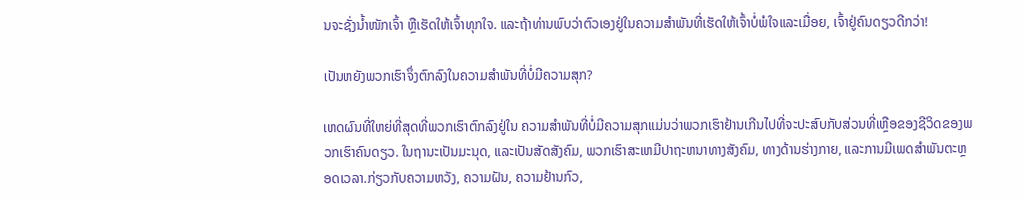ນຈະຊັ່ງນ້ຳໜັກເຈົ້າ ຫຼືເຮັດໃຫ້ເຈົ້າທຸກໃຈ. ແລະຖ້າທ່ານພົບວ່າຕົວເອງຢູ່ໃນຄວາມສໍາພັນທີ່ເຮັດໃຫ້ເຈົ້າບໍ່ພໍໃຈແລະເມື່ອຍ, ເຈົ້າຢູ່ຄົນດຽວດີກວ່າ!

ເປັນຫຍັງພວກເຮົາຈຶ່ງຕົກລົງໃນຄວາມສໍາພັນທີ່ບໍ່ມີຄວາມສຸກ?

ເຫດຜົນທີ່ໃຫຍ່ທີ່ສຸດທີ່ພວກເຮົາຕົກລົງຢູ່ໃນ ຄວາມສໍາພັນທີ່ບໍ່ມີຄວາມສຸກແມ່ນວ່າພວກເຮົາຢ້ານເກີນໄປທີ່ຈະປະສົບກັບສ່ວນທີ່ເຫຼືອຂອງຊີວິດຂອງພວກເຮົາຄົນດຽວ. ໃນຖານະເປັນມະນຸດ, ແລະເປັນສັດສັງຄົມ, ພວກເຮົາສະເຫມີປາຖະຫນາທາງສັງຄົມ, ທາງດ້ານຮ່າງກາຍ, ແລະການມີເພດສໍາພັນຕະຫຼອດເວລາ.ກ່ຽວກັບຄວາມຫວັງ, ຄວາມຝັນ, ຄວາມຢ້ານກົວ,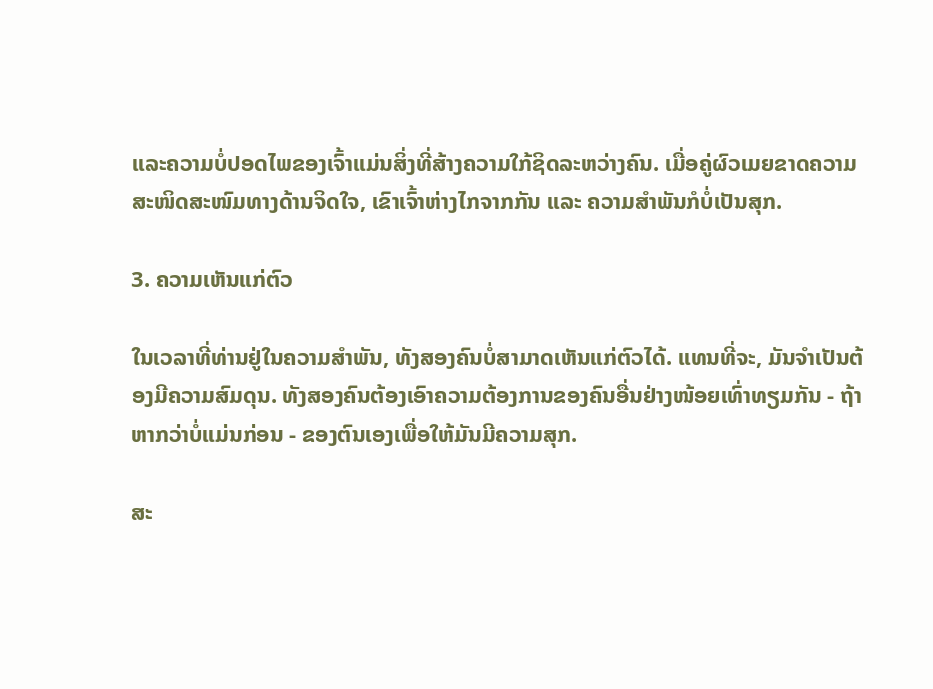ແລະຄວາມບໍ່ປອດໄພຂອງເຈົ້າແມ່ນສິ່ງທີ່ສ້າງຄວາມໃກ້ຊິດລະຫວ່າງຄົນ. ເມື່ອຄູ່ຜົວເມຍຂາດຄວາມສະໜິດສະໜົມທາງດ້ານຈິດໃຈ, ເຂົາເຈົ້າຫ່າງໄກຈາກກັນ ແລະ ຄວາມສຳພັນກໍບໍ່ເປັນສຸກ.

3. ຄວາມເຫັນແກ່ຕົວ

ໃນເວລາທີ່ທ່ານຢູ່ໃນຄວາມສຳພັນ, ທັງສອງຄົນບໍ່ສາມາດເຫັນແກ່ຕົວໄດ້. ແທນທີ່ຈະ, ມັນຈໍາເປັນຕ້ອງມີຄວາມສົມດຸນ. ທັງສອງຄົນຕ້ອງເອົາຄວາມຕ້ອງການຂອງຄົນອື່ນຢ່າງໜ້ອຍເທົ່າທຽມກັນ - ຖ້າຫາກວ່າບໍ່ແມ່ນກ່ອນ - ຂອງຕົນເອງເພື່ອໃຫ້ມັນມີຄວາມສຸກ.

ສະ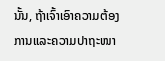ນັ້ນ, ຖ້າເຈົ້າເອົາຄວາມຕ້ອງການແລະຄວາມປາຖະໜາ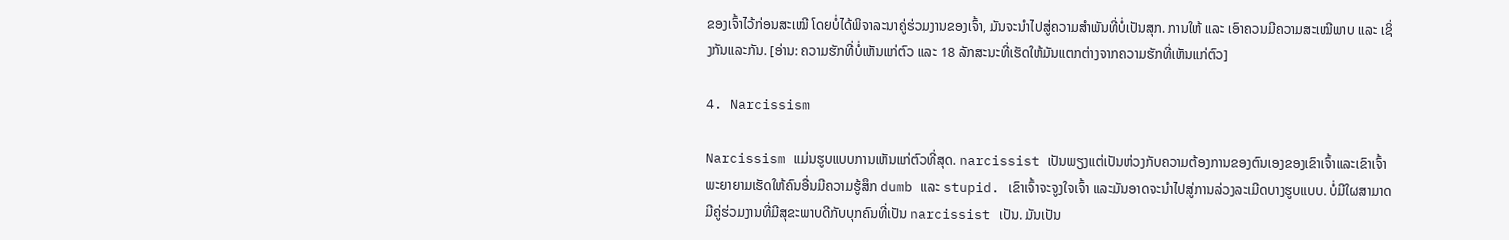ຂອງເຈົ້າໄວ້ກ່ອນສະເໝີ ໂດຍບໍ່ໄດ້ພິຈາລະນາຄູ່ຮ່ວມງານຂອງເຈົ້າ, ມັນຈະນຳໄປສູ່ຄວາມສຳພັນທີ່ບໍ່ເປັນສຸກ. ການໃຫ້ ແລະ ເອົາຄວນມີຄວາມສະເໝີພາບ ແລະ ເຊິ່ງກັນແລະກັນ. [ອ່ານ: ຄວາມຮັກທີ່ບໍ່ເຫັນແກ່ຕົວ ແລະ 18 ລັກສະນະທີ່ເຮັດໃຫ້ມັນແຕກຕ່າງຈາກຄວາມຮັກທີ່ເຫັນແກ່ຕົວ]

4. Narcissism

Narcissism ແມ່ນຮູບແບບການເຫັນແກ່ຕົວທີ່ສຸດ. narcissist ເປັນພຽງແຕ່ເປັນຫ່ວງກັບຄວາມຕ້ອງການຂອງຕົນເອງຂອງເຂົາເຈົ້າແລະເຂົາເຈົ້າພະຍາຍາມເຮັດໃຫ້ຄົນອື່ນມີຄວາມຮູ້ສຶກ dumb ແລະ stupid. ເຂົາເຈົ້າຈະຈູງໃຈເຈົ້າ ແລະມັນອາດຈະນໍາໄປສູ່ການລ່ວງລະເມີດບາງຮູບແບບ. ບໍ່ມີໃຜສາມາດມີຄູ່ຮ່ວມງານທີ່ມີສຸຂະພາບດີກັບບຸກຄົນທີ່ເປັນ narcissist ເປັນ. ມັນເປັນ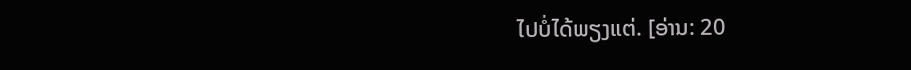ໄປບໍ່ໄດ້ພຽງແຕ່. [ອ່ານ: 20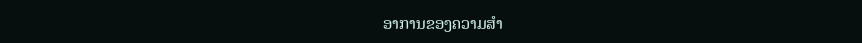ອາການຂອງຄວາມສຳ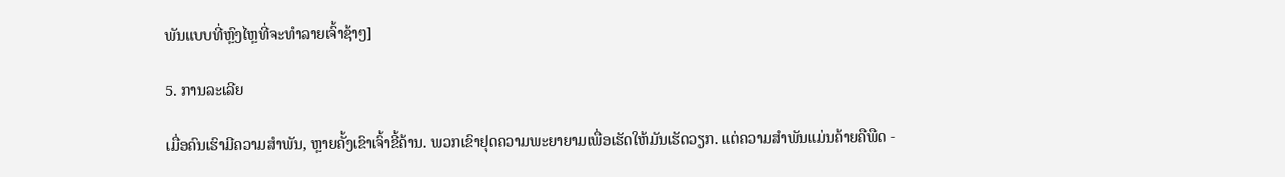ພັນແບບທີ່ຫຼົງໄຫຼທີ່ຈະທຳລາຍເຈົ້າຊ້າໆ]

5. ການລະເລີຍ

ເມື່ອຄົນເຮົາມີຄວາມສໍາພັນ, ຫຼາຍຄັ້ງເຂົາເຈົ້າຂີ້ຄ້ານ. ພວກເຂົາຢຸດຄວາມພະຍາຍາມເພື່ອເຮັດໃຫ້ມັນເຮັດວຽກ. ແຕ່ຄວາມສໍາພັນແມ່ນຄ້າຍຄືພືດ -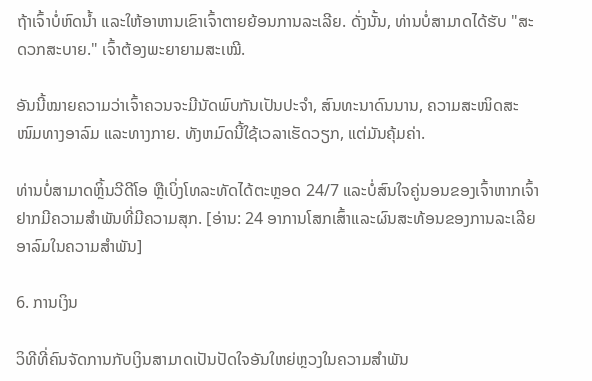ຖ້າເຈົ້າບໍ່ຫົດນ້ຳ ແລະໃຫ້ອາຫານເຂົາເຈົ້າຕາຍຍ້ອນການລະເລີຍ. ດັ່ງນັ້ນ, ທ່ານບໍ່ສາມາດໄດ້ຮັບ "ສະດວກສະບາຍ." ເຈົ້າຕ້ອງພະຍາຍາມສະເໝີ.

ອັນນີ້ໝາຍຄວາມວ່າເຈົ້າຄວນຈະມີນັດພົບກັນເປັນປະຈຳ, ສົນທະນາດົນນານ, ຄວາມສະໜິດສະໜົມທາງອາລົມ ແລະທາງກາຍ. ທັງຫມົດນີ້ໃຊ້ເວລາເຮັດວຽກ, ແຕ່ມັນຄຸ້ມຄ່າ.

ທ່ານບໍ່ສາມາດຫຼິ້ນວີດີໂອ ຫຼືເບິ່ງໂທລະທັດໄດ້ຕະຫຼອດ 24/7 ແລະບໍ່ສົນໃຈຄູ່ນອນຂອງເຈົ້າຫາກເຈົ້າຢາກມີຄວາມສໍາພັນທີ່ມີຄວາມສຸກ. [ອ່ານ: 24 ອາການໂສກເສົ້າແລະຜົນສະທ້ອນຂອງການລະເລີຍອາລົມໃນຄວາມສໍາພັນ]

6. ການເງິນ

ວິທີທີ່ຄົນຈັດການກັບເງິນສາມາດເປັນປັດໃຈອັນໃຫຍ່ຫຼວງໃນຄວາມສຳພັນ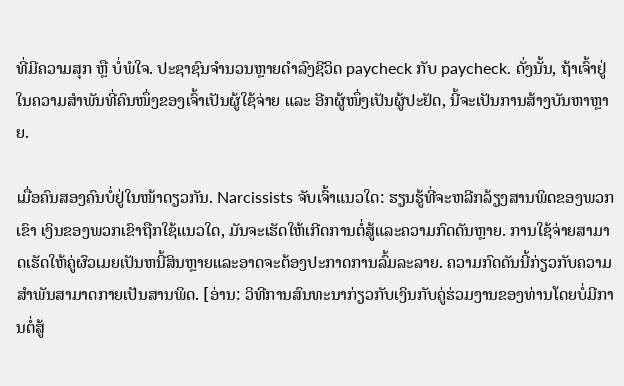ທີ່ມີຄວາມສຸກ ຫຼື ບໍ່ພໍໃຈ. ປະຊາຊົນຈໍານວນຫຼາຍດໍາລົງຊີວິດ paycheck ກັບ paycheck. ດັ່ງນັ້ນ, ຖ້າເຈົ້າຢູ່ໃນຄວາມສຳພັນທີ່ຄົນໜຶ່ງຂອງເຈົ້າເປັນຜູ້ໃຊ້ຈ່າຍ ແລະ ອີກຜູ້ໜຶ່ງເປັນຜູ້ປະຢັດ, ນີ້ຈະເປັນການສ້າງບັນຫາຫຼາຍ.

ເມື່ອຄົນສອງຄົນບໍ່ຢູ່ໃນໜ້າດຽວກັນ. Narcissists ຈັບເຈົ້າແນວໃດ: ຮຽນຮູ້ທີ່ຈະຫລີກລ້ຽງສານພິດຂອງພວກເຂົາ ເງິນຂອງພວກເຂົາຖືກໃຊ້ແນວໃດ, ມັນຈະເຮັດໃຫ້ເກີດການຕໍ່ສູ້ແລະຄວາມກົດດັນຫຼາຍ. ການໃຊ້ຈ່າຍສາມາດເຮັດໃຫ້ຄູ່ຜົວເມຍເປັນຫນີ້ສິນຫຼາຍແລະອາດຈະຕ້ອງປະກາດການລົ້ມລະລາຍ. ຄວາມກົດດັນນີ້ກ່ຽວກັບຄວາມສໍາພັນສາມາດກາຍເປັນສານພິດ. [ອ່ານ: ວິທີການສົນທະນາກ່ຽວກັບເງິນກັບຄູ່ຮ່ວມງານຂອງທ່ານໂດຍບໍ່ມີການຕໍ່ສູ້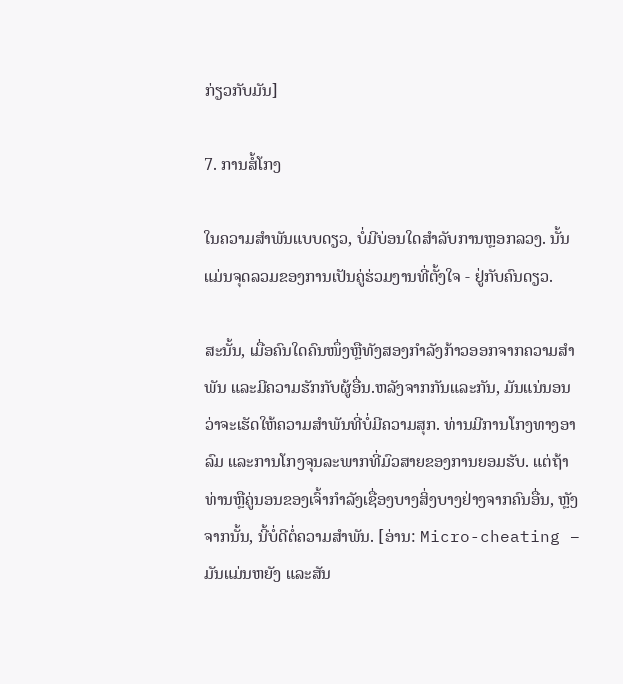ກ່ຽວກັບມັນ]

7. ການສໍ້ໂກງ

ໃນຄວາມສຳພັນແບບດຽວ, ບໍ່ມີບ່ອນໃດສຳລັບການຫຼອກລວງ. ນັ້ນແມ່ນຈຸດລວມຂອງການເປັນຄູ່ຮ່ວມງານທີ່ຕັ້ງໃຈ - ຢູ່ກັບຄົນດຽວ.

ສະນັ້ນ, ເມື່ອຄົນໃດຄົນໜຶ່ງຫຼືທັງສອງກຳລັງກ້າວອອກຈາກຄວາມສຳພັນ ແລະມີຄວາມຮັກກັບຜູ້ອື່ນ.ຫລັງຈາກກັນແລະກັນ, ມັນແນ່ນອນວ່າຈະເຮັດໃຫ້ຄວາມສໍາພັນທີ່ບໍ່ມີຄວາມສຸກ. ທ່ານມີການໂກງທາງອາລົມ ແລະການໂກງຈຸນລະພາກທີ່ມົວສາຍຂອງການຍອມຮັບ. ແຕ່ຖ້າທ່ານຫຼືຄູ່ນອນຂອງເຈົ້າກໍາລັງເຊື່ອງບາງສິ່ງບາງຢ່າງຈາກຄົນອື່ນ, ຫຼັງຈາກນັ້ນ, ນີ້ບໍ່ດີຕໍ່ຄວາມສໍາພັນ. [ອ່ານ: Micro-cheating – ມັນແມ່ນຫຍັງ ແລະສັນ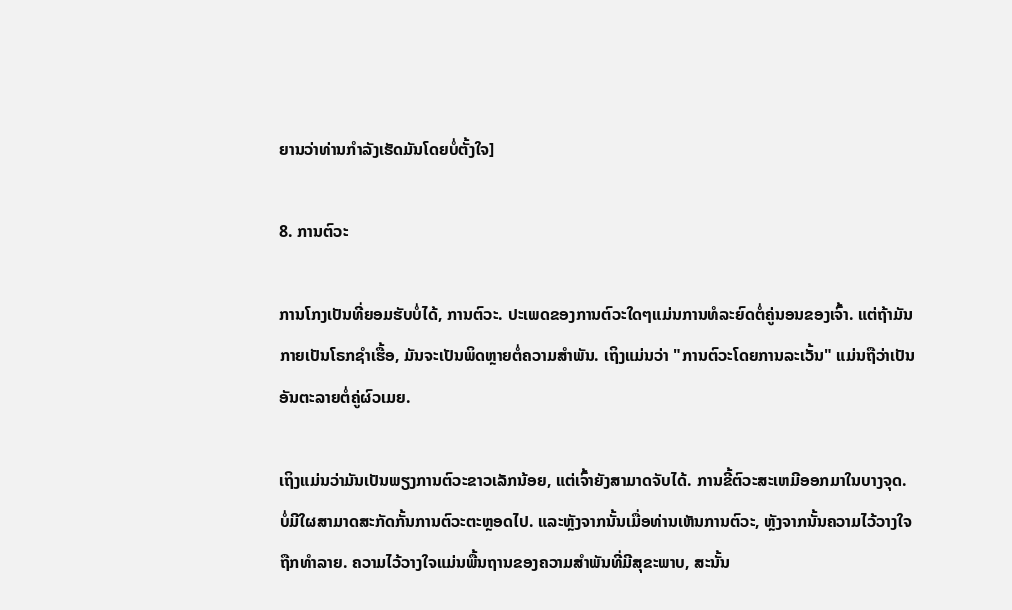ຍານວ່າທ່ານກໍາລັງເຮັດມັນໂດຍບໍ່ຕັ້ງໃຈ]

8. ການຕົວະ

ການໂກງເປັນທີ່ຍອມຮັບບໍ່ໄດ້, ການຕົວະ. ປະເພດຂອງການຕົວະໃດໆແມ່ນການທໍລະຍົດຕໍ່ຄູ່ນອນຂອງເຈົ້າ. ແຕ່ຖ້າມັນກາຍເປັນໂຣກຊໍາເຮື້ອ, ມັນຈະເປັນພິດຫຼາຍຕໍ່ຄວາມສໍາພັນ. ເຖິງແມ່ນວ່າ "ການຕົວະໂດຍການລະເວັ້ນ" ແມ່ນຖືວ່າເປັນອັນຕະລາຍຕໍ່ຄູ່ຜົວເມຍ.

ເຖິງແມ່ນວ່າມັນເປັນພຽງການຕົວະຂາວເລັກນ້ອຍ, ແຕ່ເຈົ້າຍັງສາມາດຈັບໄດ້. ການຂີ້ຕົວະສະເຫມີອອກມາໃນບາງຈຸດ. ບໍ່ມີໃຜສາມາດສະກັດກັ້ນການຕົວະຕະຫຼອດໄປ. ແລະຫຼັງຈາກນັ້ນເມື່ອທ່ານເຫັນການຕົວະ, ຫຼັງຈາກນັ້ນຄວາມໄວ້ວາງໃຈຖືກທໍາລາຍ. ຄວາມໄວ້ວາງໃຈແມ່ນພື້ນຖານຂອງຄວາມສໍາພັນທີ່ມີສຸຂະພາບ, ສະນັ້ນ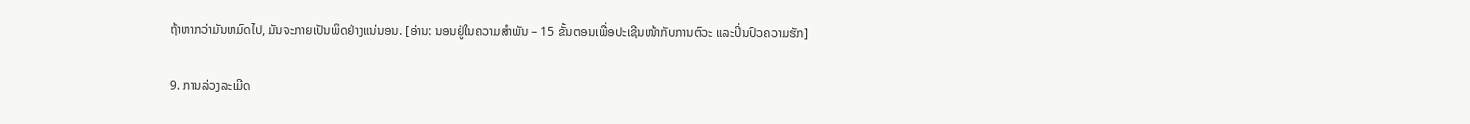ຖ້າຫາກວ່າມັນຫມົດໄປ, ມັນຈະກາຍເປັນພິດຢ່າງແນ່ນອນ. [ອ່ານ: ນອນຢູ່ໃນຄວາມສຳພັນ – 15 ຂັ້ນຕອນເພື່ອປະເຊີນໜ້າກັບການຕົວະ ແລະປິ່ນປົວຄວາມຮັກ]

9. ການລ່ວງລະເມີດ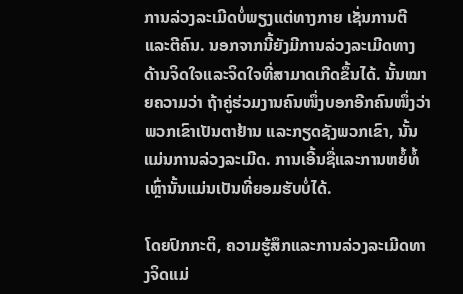ການລ່ວງລະເມີດບໍ່ພຽງແຕ່ທາງກາຍ ເຊັ່ນການຕີ ແລະຕີຄົນ. ນອກຈາກນີ້ຍັງມີການລ່ວງລະເມີດທາງດ້ານຈິດໃຈແລະຈິດໃຈທີ່ສາມາດເກີດຂຶ້ນໄດ້. ນັ້ນໝາຍຄວາມວ່າ ຖ້າຄູ່ຮ່ວມງານຄົນໜຶ່ງບອກອີກຄົນໜຶ່ງວ່າພວກເຂົາເປັນຕາຢ້ານ ແລະກຽດຊັງພວກເຂົາ, ນັ້ນແມ່ນການລ່ວງລະເມີດ. ການເອີ້ນຊື່ແລະການຫຍໍ້ທໍ້ເຫຼົ່ານັ້ນແມ່ນເປັນທີ່ຍອມຮັບບໍ່ໄດ້.

ໂດຍປົກກະຕິ, ຄວາມຮູ້ສຶກແລະການລ່ວງລະເມີດທາງຈິດແມ່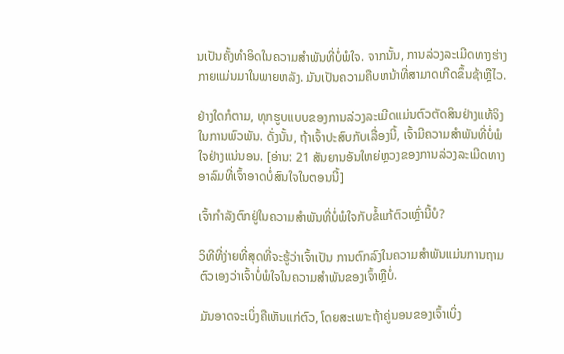ນເປັນຄັ້ງທໍາອິດໃນຄວາມສໍາພັນທີ່ບໍ່ພໍໃຈ. ຈາກນັ້ນ, ການລ່ວງລະເມີດທາງຮ່າງກາຍແມ່ນມາໃນພາຍຫລັງ. ມັນເປັນຄວາມຄືບຫນ້າທີ່ສາມາດເກີດຂຶ້ນຊ້າຫຼືໄວ.

ຢ່າງໃດກໍຕາມ, ທຸກຮູບແບບຂອງການລ່ວງລະເມີດແມ່ນຕົວຕັດສິນຢ່າງແທ້ຈິງໃນການພົວພັນ. ດັ່ງນັ້ນ, ຖ້າເຈົ້າປະສົບກັບເລື່ອງນີ້, ເຈົ້າມີຄວາມສໍາພັນທີ່ບໍ່ພໍໃຈຢ່າງແນ່ນອນ. [ອ່ານ: 21 ສັນຍານອັນໃຫຍ່ຫຼວງຂອງການລ່ວງລະເມີດທາງອາລົມທີ່ເຈົ້າອາດບໍ່ສົນໃຈໃນຕອນນີ້]

ເຈົ້າກຳລັງຕົກຢູ່ໃນຄວາມສຳພັນທີ່ບໍ່ພໍໃຈກັບຂໍ້ແກ້ຕົວເຫຼົ່ານີ້ບໍ?

ວິທີທີ່ງ່າຍທີ່ສຸດທີ່ຈະຮູ້ວ່າເຈົ້າເປັນ ການຕົກລົງໃນຄວາມສຳພັນແມ່ນການຖາມຕົວເອງວ່າເຈົ້າບໍ່ພໍໃຈໃນຄວາມສຳພັນຂອງເຈົ້າຫຼືບໍ່.

ມັນອາດຈະເບິ່ງຄືເຫັນແກ່ຕົວ, ໂດຍສະເພາະຖ້າຄູ່ນອນຂອງເຈົ້າເບິ່ງ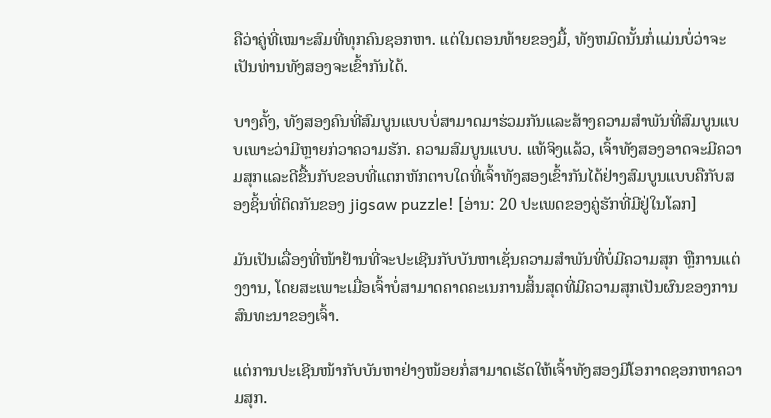ຄືວ່າຄູ່ທີ່ເໝາະສົມທີ່ທຸກຄົນຊອກຫາ. ແຕ່ໃນຕອນທ້າຍຂອງມື້, ທັງຫມົດນັ້ນກໍ່ແມ່ນບໍ່ວ່າຈະເປັນທ່ານທັງສອງຈະເຂົ້າກັນໄດ້.

ບາງຄັ້ງ, ທັງສອງຄົນທີ່ສົມບູນແບບບໍ່ສາມາດມາຮ່ວມກັນແລະສ້າງຄວາມສໍາພັນທີ່ສົມບູນແບບເພາະວ່າມີຫຼາຍກ່ວາຄວາມຮັກ. ຄວາມສົມບູນແບບ. ແທ້ຈິງແລ້ວ, ເຈົ້າທັງສອງອາດຈະມີຄວາມສຸກແລະດີຂື້ນກັບຂອບທີ່ແຕກຫັກຕາບໃດທີ່ເຈົ້າທັງສອງເຂົ້າກັນໄດ້ຢ່າງສົມບູນແບບຄືກັບສອງຊິ້ນທີ່ຕິດກັນຂອງ jigsaw puzzle! [ອ່ານ: 20 ປະເພດຂອງຄູ່ຮັກທີ່ມີຢູ່ໃນໂລກ]

ມັນເປັນເລື່ອງທີ່ໜ້າຢ້ານທີ່ຈະປະເຊີນກັບບັນຫາເຊັ່ນຄວາມສຳພັນທີ່ບໍ່ມີຄວາມສຸກ ຫຼືການແຕ່ງງານ, ໂດຍສະເພາະເມື່ອເຈົ້າບໍ່ສາມາດຄາດຄະເນການສິ້ນສຸດທີ່ມີຄວາມສຸກເປັນຜົນຂອງການສົນທະນາຂອງເຈົ້າ.

ແຕ່ການປະເຊີນໜ້າກັບບັນຫາຢ່າງໜ້ອຍກໍ່ສາມາດເຮັດໃຫ້ເຈົ້າທັງສອງມີໂອກາດຊອກຫາຄວາມສຸກ.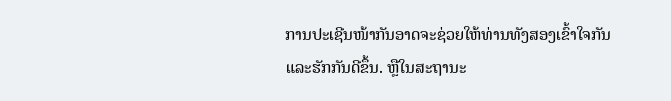ການປະເຊີນໜ້າກັນອາດຈະຊ່ວຍໃຫ້ທ່ານທັງສອງເຂົ້າໃຈກັນແລະຮັກກັນດີຂຶ້ນ. ຫຼືໃນສະຖານະ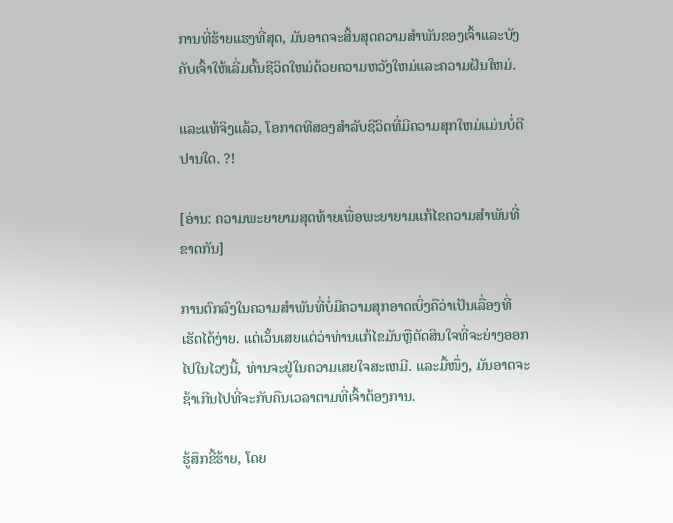ການທີ່ຮ້າຍແຮງທີ່ສຸດ, ມັນອາດຈະສິ້ນສຸດຄວາມສໍາພັນຂອງເຈົ້າແລະບັງຄັບເຈົ້າໃຫ້ເລີ່ມຕົ້ນຊີວິດໃຫມ່ດ້ວຍຄວາມຫວັງໃຫມ່ແລະຄວາມຝັນໃຫມ່.

ແລະແທ້ຈິງແລ້ວ, ໂອກາດທີສອງສໍາລັບຊີວິດທີ່ມີຄວາມສຸກໃຫມ່ແມ່ນບໍ່ດີປານໃດ. ?!

[ອ່ານ: ຄວາມພະຍາຍາມສຸດທ້າຍເພື່ອພະຍາຍາມແກ້ໄຂຄວາມສຳພັນທີ່ຂາດກັນ]

ການຕົກລົງໃນຄວາມສຳພັນທີ່ບໍ່ມີຄວາມສຸກອາດເບິ່ງຄືວ່າເປັນເລື່ອງທີ່ເຮັດໄດ້ງ່າຍ. ແຕ່ເວັ້ນເສຍແຕ່ວ່າທ່ານແກ້ໄຂມັນຫຼືຕັດສິນໃຈທີ່ຈະຍ່າງອອກໄປໃນໄວໆນີ້, ທ່ານຈະຢູ່ໃນຄວາມເສຍໃຈສະເຫມີ. ແລະມື້ໜຶ່ງ, ມັນອາດຈະຊ້າເກີນໄປທີ່ຈະກັບຄືນເວລາຕາມທີ່ເຈົ້າຕ້ອງການ.

ຮູ້ສຶກຂີ້ຮ້າຍ, ໂດຍ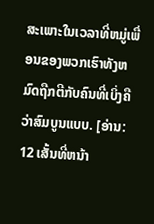ສະເພາະໃນເວລາທີ່ຫມູ່ເພື່ອນຂອງພວກເຮົາທັງຫມົດຖືກຕີກັບຄົນທີ່ເບິ່ງຄືວ່າສົມບູນແບບ. [ອ່ານ: 12 ເສັ້ນທີ່ຫນ້າ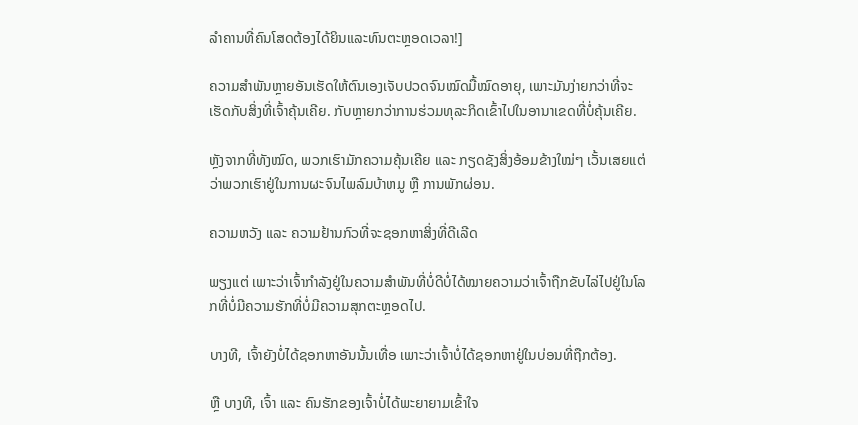ລໍາຄານທີ່ຄົນໂສດຕ້ອງໄດ້ຍິນແລະທົນຕະຫຼອດເວລາ!]

ຄວາມສຳພັນຫຼາຍອັນເຮັດໃຫ້ຕົນເອງເຈັບປວດຈົນໝົດມື້ໝົດອາຍຸ, ເພາະມັນງ່າຍກວ່າທີ່ຈະເຮັດກັບສິ່ງທີ່ເຈົ້າຄຸ້ນເຄີຍ. ກັບຫຼາຍກວ່າການຮ່ວມທຸລະກິດເຂົ້າໄປໃນອານາເຂດທີ່ບໍ່ຄຸ້ນເຄີຍ.

ຫຼັງຈາກທີ່ທັງໝົດ, ພວກເຮົາມັກຄວາມຄຸ້ນເຄີຍ ແລະ ກຽດຊັງສິ່ງອ້ອມຂ້າງໃໝ່ໆ ເວັ້ນເສຍແຕ່ວ່າພວກເຮົາຢູ່ໃນການຜະຈົນໄພລົມບ້າຫມູ ຫຼື ການພັກຜ່ອນ.

ຄວາມຫວັງ ແລະ ຄວາມຢ້ານກົວທີ່ຈະຊອກຫາສິ່ງທີ່ດີເລີດ

ພຽງແຕ່ ເພາະວ່າເຈົ້າກຳລັງຢູ່ໃນຄວາມສຳພັນທີ່ບໍ່ດີບໍ່ໄດ້ໝາຍຄວາມວ່າເຈົ້າຖືກຂັບໄລ່ໄປຢູ່ໃນໂລກທີ່ບໍ່ມີຄວາມຮັກທີ່ບໍ່ມີຄວາມສຸກຕະຫຼອດໄປ.

ບາງທີ, ເຈົ້າຍັງບໍ່ໄດ້ຊອກຫາອັນນັ້ນເທື່ອ ເພາະວ່າເຈົ້າບໍ່ໄດ້ຊອກຫາຢູ່ໃນບ່ອນທີ່ຖືກຕ້ອງ.

ຫຼື ບາງທີ, ເຈົ້າ ແລະ ຄົນຮັກຂອງເຈົ້າບໍ່ໄດ້ພະຍາຍາມເຂົ້າໃຈ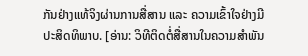ກັນຢ່າງແທ້ຈິງຜ່ານການສື່ສານ ແລະ ຄວາມເຂົ້າໃຈຢ່າງມີປະສິດທິພາບ. [ອ່ານ: ວິທີຕິດຕໍ່ສື່ສານໃນຄວາມສຳພັນ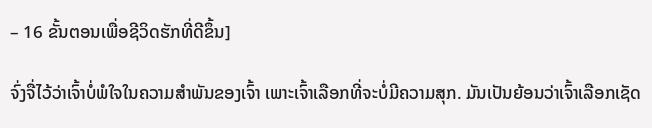– 16 ຂັ້ນຕອນເພື່ອຊີວິດຮັກທີ່ດີຂຶ້ນ]

ຈົ່ງຈື່ໄວ້ວ່າເຈົ້າບໍ່ພໍໃຈໃນຄວາມສຳພັນຂອງເຈົ້າ ເພາະເຈົ້າເລືອກທີ່ຈະບໍ່ມີຄວາມສຸກ. ມັນເປັນຍ້ອນວ່າເຈົ້າເລືອກເຊັດ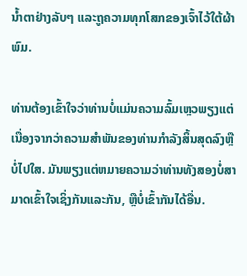ນ້ຳຕາຢ່າງລັບໆ ແລະຖູຄວາມທຸກໂສກຂອງເຈົ້າໄວ້ໃຕ້ຜ້າພົມ.

ທ່ານຕ້ອງເຂົ້າໃຈວ່າທ່ານບໍ່ແມ່ນຄວາມລົ້ມເຫຼວພຽງແຕ່ເນື່ອງຈາກວ່າຄວາມສໍາພັນຂອງທ່ານກໍາລັງສິ້ນສຸດລົງຫຼືບໍ່ໄປໃສ. ມັນພຽງແຕ່ຫມາຍຄວາມວ່າທ່ານທັງສອງບໍ່ສາມາດເຂົ້າໃຈເຊິ່ງກັນແລະກັນ, ຫຼືບໍ່ເຂົ້າກັນໄດ້ອື່ນ.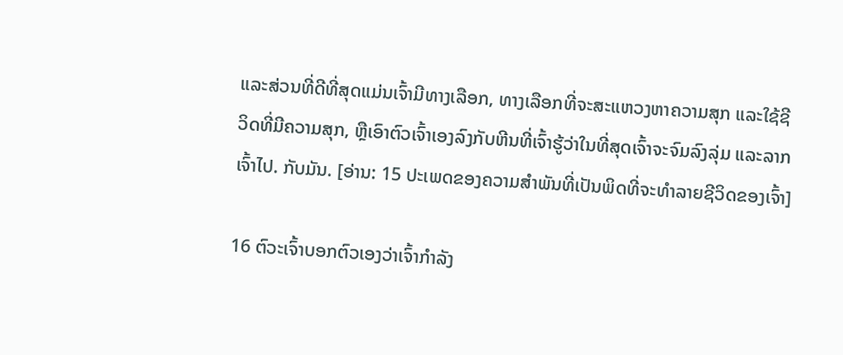ແລະສ່ວນທີ່ດີທີ່ສຸດແມ່ນເຈົ້າມີທາງເລືອກ, ທາງເລືອກທີ່ຈະສະແຫວງຫາຄວາມສຸກ ແລະໃຊ້ຊີວິດທີ່ມີຄວາມສຸກ, ຫຼືເອົາຕົວເຈົ້າເອງລົງກັບຫີນທີ່ເຈົ້າຮູ້ວ່າໃນທີ່ສຸດເຈົ້າຈະຈົມລົງລຸ່ມ ແລະລາກເຈົ້າໄປ. ກັບມັນ. [ອ່ານ: 15 ປະເພດຂອງຄວາມສໍາພັນທີ່ເປັນພິດທີ່ຈະທໍາລາຍຊີວິດຂອງເຈົ້າ]

16 ຕົວະເຈົ້າບອກຕົວເອງວ່າເຈົ້າກໍາລັງ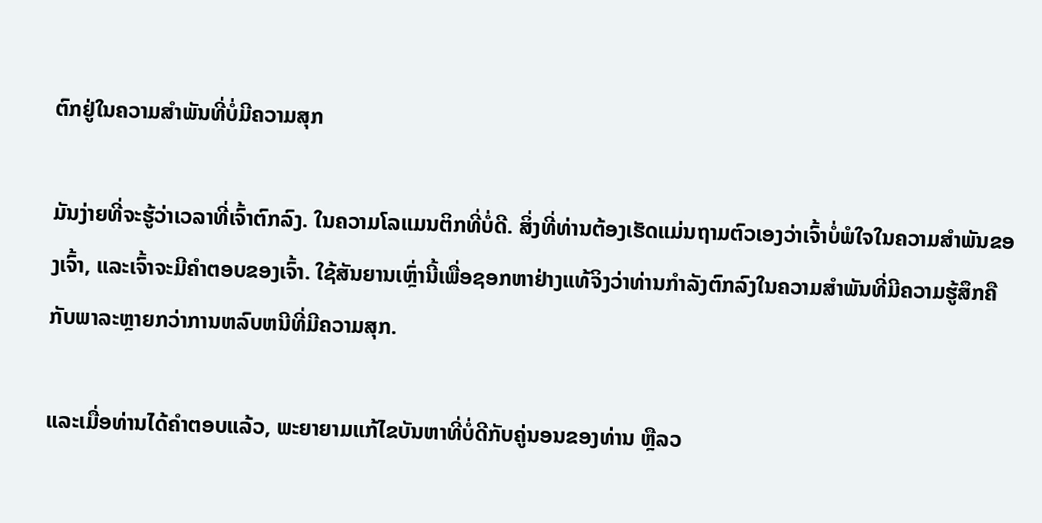ຕົກຢູ່ໃນຄວາມສໍາພັນທີ່ບໍ່ມີຄວາມສຸກ

ມັນງ່າຍທີ່ຈະຮູ້ວ່າເວລາທີ່ເຈົ້າຕົກລົງ. ໃນຄວາມໂລແມນຕິກທີ່ບໍ່ດີ. ສິ່ງທີ່ທ່ານຕ້ອງເຮັດແມ່ນຖາມຕົວເອງວ່າເຈົ້າບໍ່ພໍໃຈໃນຄວາມສໍາພັນຂອງເຈົ້າ, ແລະເຈົ້າຈະມີຄໍາຕອບຂອງເຈົ້າ. ໃຊ້ສັນຍານເຫຼົ່ານີ້ເພື່ອຊອກຫາຢ່າງແທ້ຈິງວ່າທ່ານກໍາລັງຕົກລົງໃນຄວາມສໍາພັນທີ່ມີຄວາມຮູ້ສຶກຄືກັບພາລະຫຼາຍກວ່າການຫລົບຫນີທີ່ມີຄວາມສຸກ.

ແລະເມື່ອທ່ານໄດ້ຄໍາຕອບແລ້ວ, ພະຍາຍາມແກ້ໄຂບັນຫາທີ່ບໍ່ດີກັບຄູ່ນອນຂອງທ່ານ ຫຼືລວ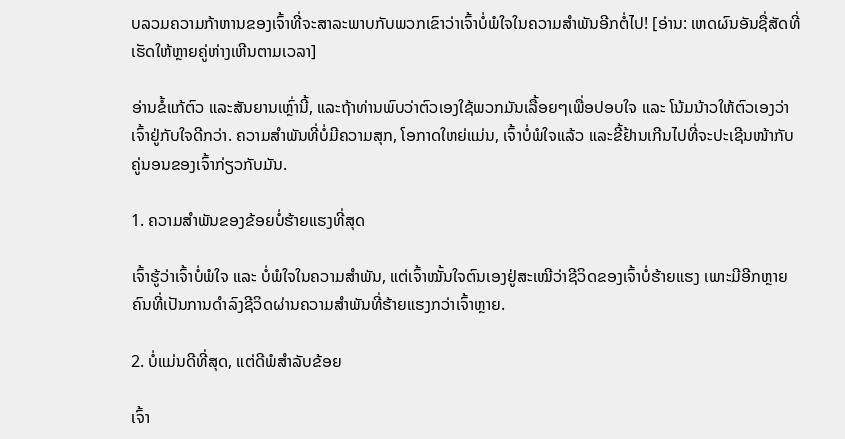ບລວມຄວາມກ້າຫານຂອງເຈົ້າທີ່ຈະສາລະພາບກັບພວກເຂົາວ່າເຈົ້າບໍ່ພໍໃຈໃນຄວາມສໍາພັນອີກຕໍ່ໄປ! [ອ່ານ: ເຫດຜົນອັນຊື່ສັດທີ່ເຮັດໃຫ້ຫຼາຍຄູ່ຫ່າງເຫີນຕາມເວລາ]

ອ່ານຂໍ້ແກ້ຕົວ ແລະສັນຍານເຫຼົ່ານີ້, ແລະຖ້າທ່ານພົບວ່າຕົວເອງໃຊ້ພວກມັນເລື້ອຍໆເພື່ອປອບໃຈ ແລະ ໂນ້ມນ້າວໃຫ້ຕົວເອງວ່າເຈົ້າຢູ່ກັບໃຈດີກວ່າ. ຄວາມສຳພັນທີ່ບໍ່ມີຄວາມສຸກ, ໂອກາດໃຫຍ່ແມ່ນ, ເຈົ້າບໍ່ພໍໃຈແລ້ວ ແລະຂີ້ຢ້ານເກີນໄປທີ່ຈະປະເຊີນໜ້າກັບຄູ່ນອນຂອງເຈົ້າກ່ຽວກັບມັນ.

1. ຄວາມສໍາພັນຂອງຂ້ອຍບໍ່ຮ້າຍແຮງທີ່ສຸດ

ເຈົ້າຮູ້ວ່າເຈົ້າບໍ່ພໍໃຈ ແລະ ບໍ່ພໍໃຈໃນຄວາມສຳພັນ, ແຕ່ເຈົ້າໝັ້ນໃຈຕົນເອງຢູ່ສະເໝີວ່າຊີວິດຂອງເຈົ້າບໍ່ຮ້າຍແຮງ ເພາະມີອີກຫຼາຍຄົນທີ່ເປັນການດຳລົງຊີວິດຜ່ານຄວາມສຳພັນທີ່ຮ້າຍແຮງກວ່າເຈົ້າຫຼາຍ.

2. ບໍ່ແມ່ນດີທີ່ສຸດ, ແຕ່ດີພໍສຳລັບຂ້ອຍ

ເຈົ້າ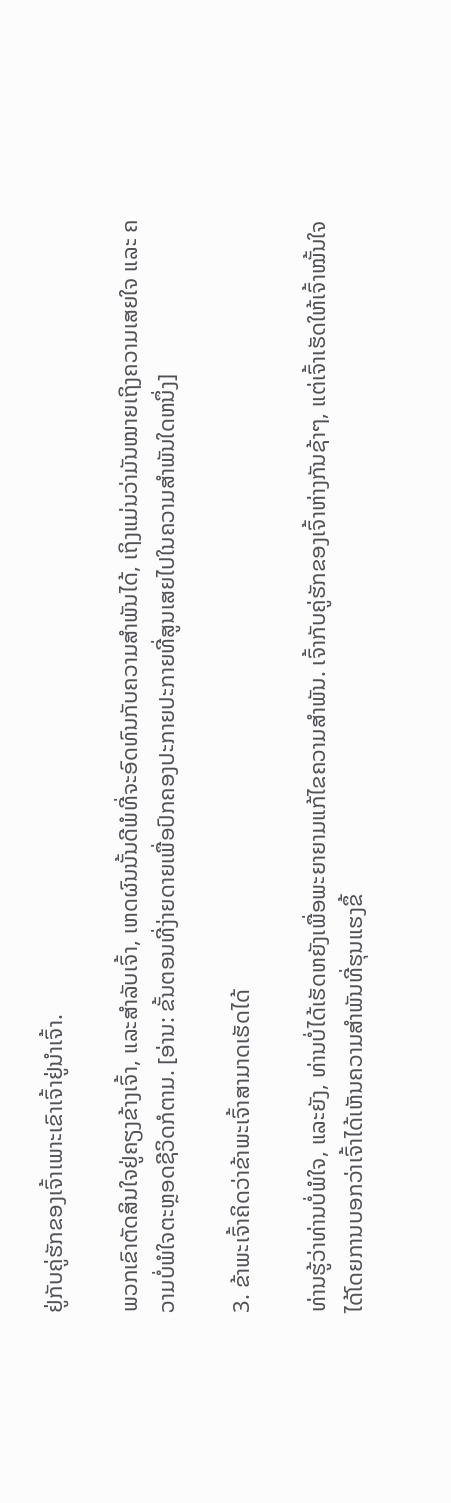ຢູ່ກັບຄູ່ຮັກຂອງເຈົ້າເພາະເຂົາເຈົ້າຢູ່ນຳເຈົ້າ.

ພວກເຂົາຕັດສິນໃຈຢູ່ຄຽງຂ້າງເຈົ້າ, ແລະສຳລັບເຈົ້າ, ເຫດຜົນນັ້ນດີພໍທີ່ຈະອົດທົນກັບຄວາມສຳພັນໄດ້, ເຖິງແມ່ນວ່າມັນໝາຍເຖິງຄວາມເສຍໃຈ ແລະ ຄວາມບໍ່ພໍໃຈຕະຫຼອດຊີວິດກໍຕາມ. [ອ່ານ: ຂັ້ນຕອນທີ່ງ່າຍດາຍເພື່ອປົກຄອງປະກາຍປະກາຍທີ່ສູນເສຍໄປໃນຄວາມສໍາພັນໃດຫນຶ່ງ]

3. ຂ້າພະເຈົ້າຄິດວ່າຂ້າພະເຈົ້າສາມາດເຮັດໄດ້

ທ່ານຮູ້ວ່າທ່ານບໍ່ພໍໃຈ, ແລະຍັງ, ທ່ານບໍ່ໄດ້ເຮັດຫຍັງເພື່ອພະຍາຍາມແກ້ໄຂຄວາມສໍາພັນ. ເຈົ້າກັບຄູ່ຮັກຂອງເຈົ້າຫ່າງກັນຊ້າໆ, ແຕ່ເຈົ້າເຮັດໃຫ້ເຈົ້າໝັ້ນໃຈໄດ້ໂດຍການບອກວ່າເຈົ້າໄດ້ເຫັນຄວາມສຳພັນທີ່ຮຸນແຮງຂຶ້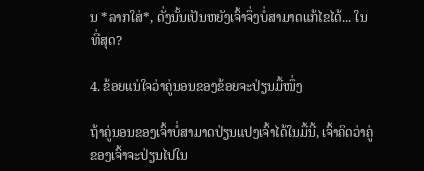ນ *ລາກໃສ່*, ດັ່ງນັ້ນເປັນຫຍັງເຈົ້າຈຶ່ງບໍ່ສາມາດແກ້ໄຂໄດ້... ໃນທີ່ສຸດ?

4. ຂ້ອຍແນ່ໃຈວ່າຄູ່ນອນຂອງຂ້ອຍຈະປ່ຽນມື້ໜຶ່ງ

ຖ້າຄູ່ນອນຂອງເຈົ້າບໍ່ສາມາດປ່ຽນແປງເຈົ້າໄດ້ໃນມື້ນີ້, ເຈົ້າຄິດວ່າຄູ່ຂອງເຈົ້າຈະປ່ຽນໄປໃນ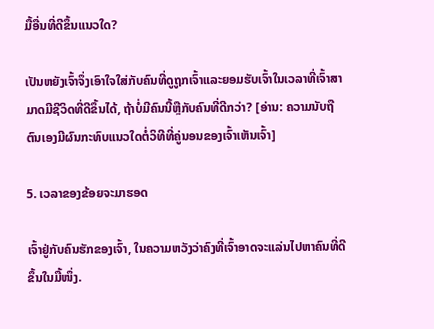ມື້ອື່ນທີ່ດີຂຶ້ນແນວໃດ?

ເປັນຫຍັງເຈົ້າຈຶ່ງເອົາໃຈໃສ່ກັບຄົນທີ່ດູຖູກເຈົ້າແລະຍອມຮັບເຈົ້າໃນເວລາທີ່ເຈົ້າສາມາດມີຊີວິດທີ່ດີຂຶ້ນໄດ້, ຖ້າບໍ່ມີຄົນນີ້ຫຼືກັບຄົນທີ່ດີກວ່າ? [ອ່ານ: ຄວາມນັບຖືຕົນເອງມີຜົນກະທົບແນວໃດຕໍ່ວິທີທີ່ຄູ່ນອນຂອງເຈົ້າເຫັນເຈົ້າ]

5. ເວລາຂອງຂ້ອຍຈະມາຮອດ

ເຈົ້າຢູ່ກັບຄົນຮັກຂອງເຈົ້າ, ໃນຄວາມຫວັງວ່າຄົງທີ່ເຈົ້າອາດຈະແລ່ນໄປຫາຄົນທີ່ດີຂຶ້ນໃນມື້ໜຶ່ງ.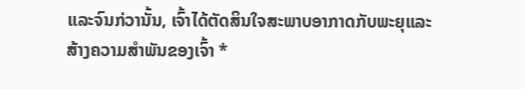ແລະຈົນກ່ວານັ້ນ, ເຈົ້າໄດ້ຕັດສິນໃຈສະພາບອາກາດກັບພະຍຸແລະສ້າງຄວາມສໍາພັນຂອງເຈົ້າ *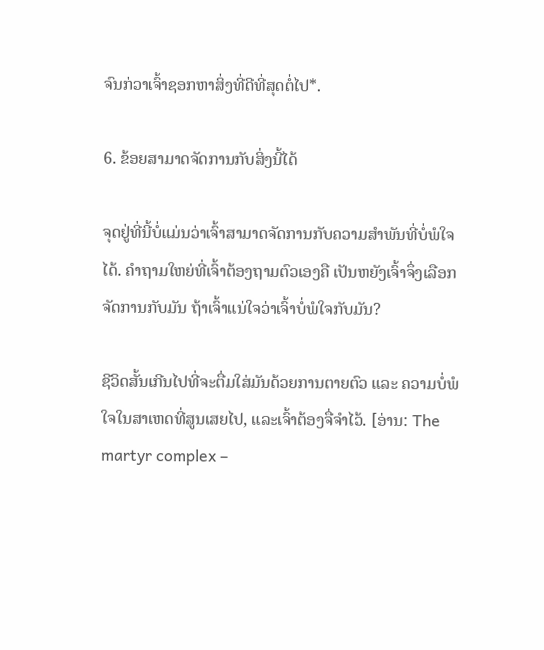ຈົນກ່ວາເຈົ້າຊອກຫາສິ່ງທີ່ດີທີ່ສຸດຕໍ່ໄປ*.

6. ຂ້ອຍສາມາດຈັດການກັບສິ່ງນີ້ໄດ້

ຈຸດຢູ່ທີ່ນີ້ບໍ່ແມ່ນວ່າເຈົ້າສາມາດຈັດການກັບຄວາມສຳພັນທີ່ບໍ່ພໍໃຈໄດ້. ຄຳຖາມໃຫຍ່ທີ່ເຈົ້າຕ້ອງຖາມຕົວເອງຄື ເປັນຫຍັງເຈົ້າຈຶ່ງເລືອກຈັດການກັບມັນ ຖ້າເຈົ້າແນ່ໃຈວ່າເຈົ້າບໍ່ພໍໃຈກັບມັນ?

ຊີວິດສັ້ນເກີນໄປທີ່ຈະຕື່ມໃສ່ມັນດ້ວຍການຕາຍຕົວ ແລະ ຄວາມບໍ່ພໍໃຈໃນສາເຫດທີ່ສູນເສຍໄປ, ແລະເຈົ້າຕ້ອງຈື່ຈຳໄວ້. [ອ່ານ: The martyr complex –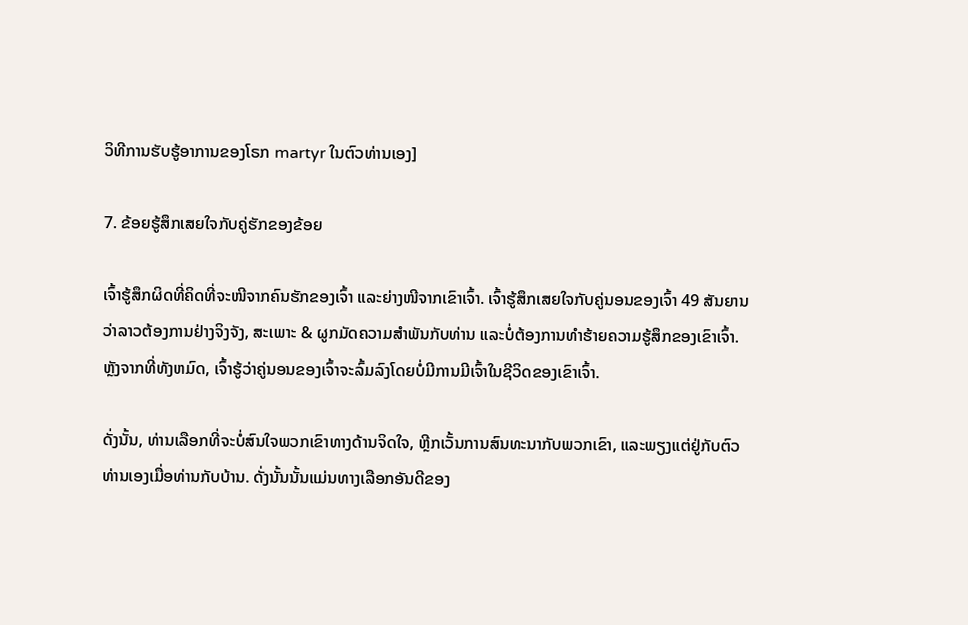ວິທີການຮັບຮູ້ອາການຂອງໂຣກ martyr ໃນຕົວທ່ານເອງ]

7. ຂ້ອຍຮູ້ສຶກເສຍໃຈກັບຄູ່ຮັກຂອງຂ້ອຍ

ເຈົ້າຮູ້ສຶກຜິດທີ່ຄິດທີ່ຈະໜີຈາກຄົນຮັກຂອງເຈົ້າ ແລະຍ່າງໜີຈາກເຂົາເຈົ້າ. ເຈົ້າຮູ້ສຶກເສຍໃຈກັບຄູ່ນອນຂອງເຈົ້າ 49 ສັນຍານວ່າລາວຕ້ອງການຢ່າງຈິງຈັງ, ສະເພາະ & ຜູກມັດຄວາມສໍາພັນກັບທ່ານ ແລະບໍ່ຕ້ອງການທຳຮ້າຍຄວາມຮູ້ສຶກຂອງເຂົາເຈົ້າ. ຫຼັງຈາກທີ່ທັງຫມົດ, ເຈົ້າຮູ້ວ່າຄູ່ນອນຂອງເຈົ້າຈະລົ້ມລົງໂດຍບໍ່ມີການມີເຈົ້າໃນຊີວິດຂອງເຂົາເຈົ້າ.

ດັ່ງນັ້ນ, ທ່ານເລືອກທີ່ຈະບໍ່ສົນໃຈພວກເຂົາທາງດ້ານຈິດໃຈ, ຫຼີກເວັ້ນການສົນທະນາກັບພວກເຂົາ, ແລະພຽງແຕ່ຢູ່ກັບຕົວທ່ານເອງເມື່ອທ່ານກັບບ້ານ. ດັ່ງນັ້ນນັ້ນແມ່ນທາງເລືອກອັນດີຂອງ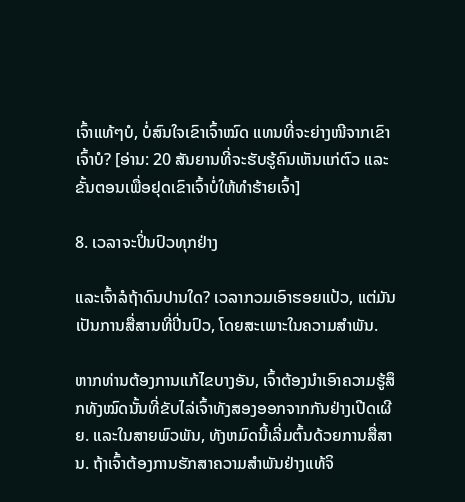ເຈົ້າແທ້ໆບໍ, ບໍ່ສົນໃຈເຂົາເຈົ້າໝົດ ແທນທີ່ຈະຍ່າງໜີຈາກເຂົາເຈົ້າບໍ? [ອ່ານ: 20 ສັນຍານທີ່ຈະຮັບຮູ້ຄົນເຫັນແກ່ຕົວ ແລະຂັ້ນຕອນເພື່ອຢຸດເຂົາເຈົ້າບໍ່ໃຫ້ທໍາຮ້າຍເຈົ້າ]

8. ເວລາຈະປິ່ນປົວທຸກຢ່າງ

ແລະເຈົ້າລໍຖ້າດົນປານໃດ? ເວລາກວມເອົາຮອຍແປ້ວ, ແຕ່ມັນເປັນການສື່ສານທີ່ປິ່ນປົວ, ໂດຍສະເພາະໃນຄວາມສໍາພັນ.

ຫາກທ່ານຕ້ອງການແກ້ໄຂບາງອັນ, ເຈົ້າຕ້ອງນຳເອົາຄວາມຮູ້ສຶກທັງໝົດນັ້ນທີ່ຂັບໄລ່ເຈົ້າທັງສອງອອກຈາກກັນຢ່າງເປີດເຜີຍ. ແລະໃນສາຍພົວພັນ, ທັງຫມົດນີ້ເລີ່ມຕົ້ນດ້ວຍການສື່ສານ. ຖ້າເຈົ້າຕ້ອງການຮັກສາຄວາມສຳພັນຢ່າງແທ້ຈິ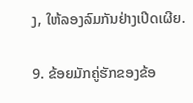ງ, ໃຫ້ລອງລົມກັນຢ່າງເປີດເຜີຍ.

9. ຂ້ອຍມັກຄູ່ຮັກຂອງຂ້ອ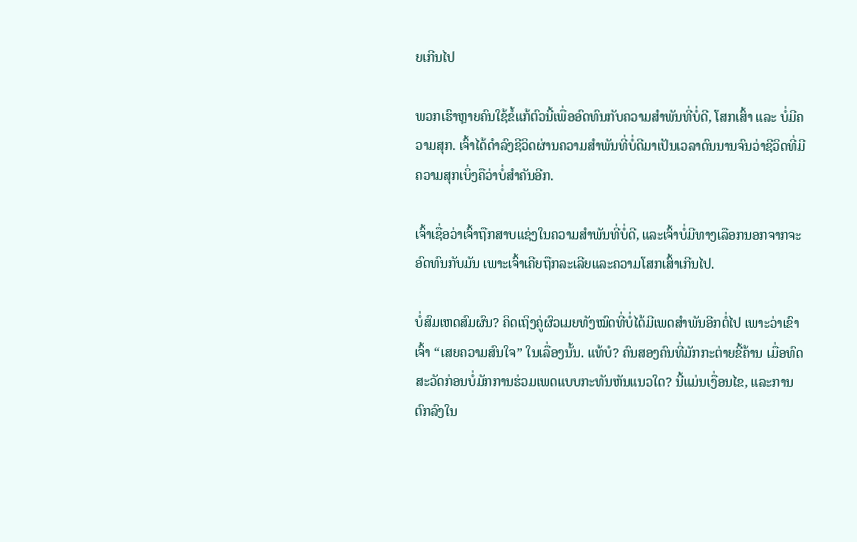ຍເກີນໄປ

ພວກເຮົາຫຼາຍຄົນໃຊ້ຂໍ້ແກ້ຕົວນີ້ເພື່ອອົດທົນກັບຄວາມສຳພັນທີ່ບໍ່ດີ, ໂສກເສົ້າ ແລະ ບໍ່ມີຄວາມສຸກ. ເຈົ້າໄດ້ດຳລົງຊີວິດຜ່ານຄວາມສຳພັນທີ່ບໍ່ດີມາເປັນເວລາດົນນານຈົນວ່າຊີວິດທີ່ມີຄວາມສຸກເບິ່ງຄືວ່າບໍ່ສຳຄັນອີກ.

ເຈົ້າເຊື່ອວ່າເຈົ້າຖືກສາບແຊ່ງໃນຄວາມສຳພັນທີ່ບໍ່ດີ, ແລະເຈົ້າບໍ່ມີທາງເລືອກນອກຈາກຈະອົດທົນກັບມັນ ເພາະເຈົ້າເຄີຍຖືກລະເລີຍແລະຄວາມໂສກເສົ້າເກີນໄປ.

ບໍ່ສົມເຫດສົມຜົນ? ຄິດເຖິງຄູ່ຜົວເມຍທັງໝົດທີ່ບໍ່ໄດ້ມີເພດສຳພັນອີກຕໍ່ໄປ ເພາະວ່າເຂົາເຈົ້າ “ເສຍຄວາມສົນໃຈ” ໃນເລື່ອງນັ້ນ. ແທ້ບໍ? ຄົນສອງຄົນທີ່ມັກກະຕ່າຍຂີ້ຄ້ານ ເມື່ອທົດສະວັດກ່ອນບໍ່ມັກການຮ່ວມເພດແບບກະທັນຫັນແນວໃດ? ນີ້ແມ່ນເງື່ອນໄຂ, ແລະການຕົກລົງໃນ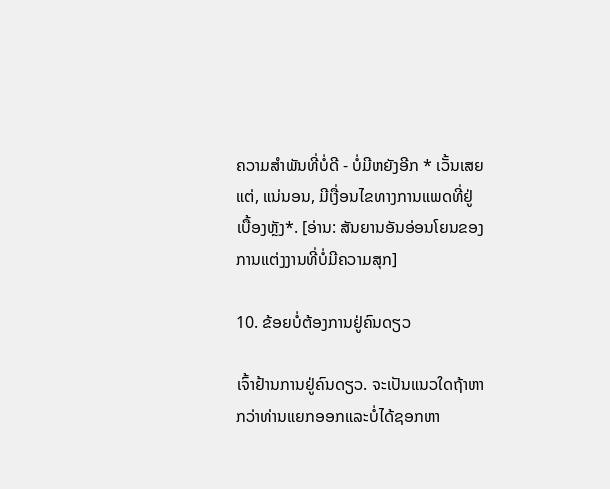ຄວາມສໍາພັນທີ່ບໍ່ດີ - ບໍ່ມີຫຍັງອີກ * ເວັ້ນເສຍແຕ່, ແນ່ນອນ, ມີເງື່ອນໄຂທາງການແພດທີ່ຢູ່ເບື້ອງຫຼັງ*. [ອ່ານ: ສັນຍານອັນອ່ອນໂຍນຂອງການແຕ່ງງານທີ່ບໍ່ມີຄວາມສຸກ]

10. ຂ້ອຍບໍ່ຕ້ອງການຢູ່ຄົນດຽວ

ເຈົ້າຢ້ານການຢູ່ຄົນດຽວ. ຈະເປັນແນວໃດຖ້າຫາກວ່າທ່ານແຍກອອກແລະບໍ່ໄດ້ຊອກຫາ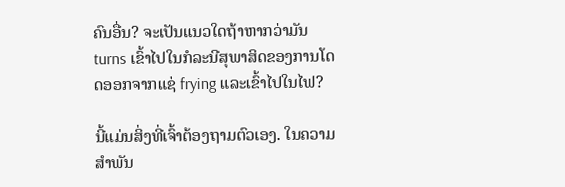ຄົນອື່ນ? ຈະເປັນແນວໃດຖ້າຫາກວ່າມັນ turns ເຂົ້າໄປໃນກໍລະນີສຸພາສິດຂອງການໂດດອອກຈາກແຊ່ frying ແລະເຂົ້າໄປໃນໄຟ?

ນີ້ແມ່ນສິ່ງທີ່ເຈົ້າຕ້ອງຖາມຕົວເອງ. ໃນຄວາມສຳພັນ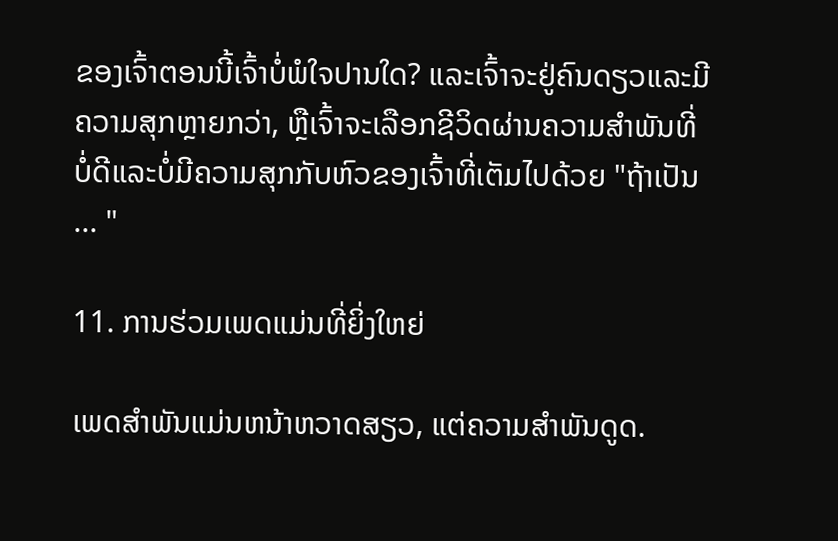ຂອງເຈົ້າຕອນນີ້ເຈົ້າບໍ່ພໍໃຈປານໃດ? ແລະເຈົ້າຈະຢູ່ຄົນດຽວແລະມີຄວາມສຸກຫຼາຍກວ່າ, ຫຼືເຈົ້າຈະເລືອກຊີວິດຜ່ານຄວາມສໍາພັນທີ່ບໍ່ດີແລະບໍ່ມີຄວາມສຸກກັບຫົວຂອງເຈົ້າທີ່ເຕັມໄປດ້ວຍ "ຖ້າເປັນ ... "

11. ການຮ່ວມເພດແມ່ນທີ່ຍິ່ງໃຫຍ່

ເພດສໍາພັນແມ່ນຫນ້າຫວາດສຽວ, ແຕ່ຄວາມສໍາພັນດູດ.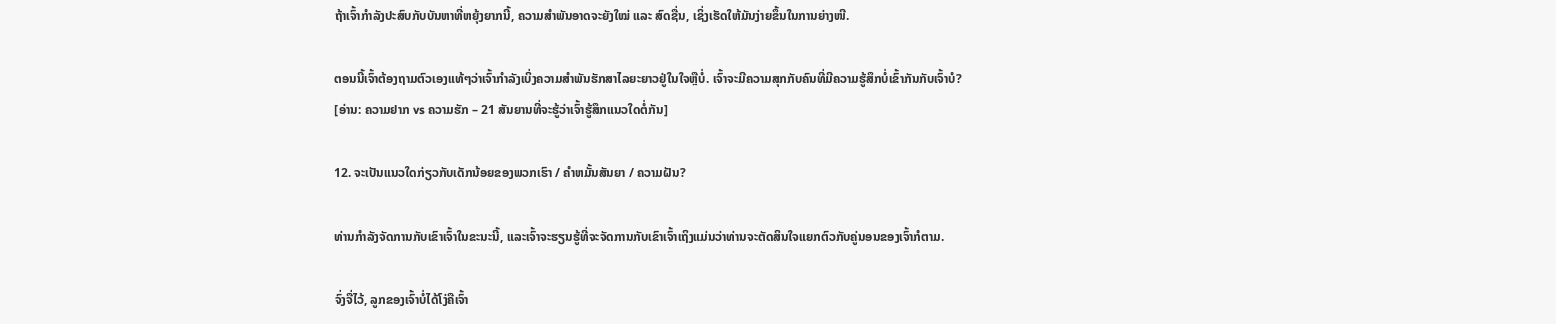ຖ້າເຈົ້າກຳລັງປະສົບກັບບັນຫາທີ່ຫຍຸ້ງຍາກນີ້, ຄວາມສຳພັນອາດຈະຍັງໃໝ່ ແລະ ສົດຊື່ນ, ເຊິ່ງເຮັດໃຫ້ມັນງ່າຍຂຶ້ນໃນການຍ່າງໜີ.

ຕອນນີ້ເຈົ້າຕ້ອງຖາມຕົວເອງແທ້ໆວ່າເຈົ້າກຳລັງເບິ່ງຄວາມສຳພັນຮັກສາໄລຍະຍາວຢູ່ໃນໃຈຫຼືບໍ່. ເຈົ້າຈະມີຄວາມສຸກກັບຄົນທີ່ມີຄວາມຮູ້ສຶກບໍ່ເຂົ້າກັນກັບເຈົ້າບໍ? [ອ່ານ: ຄວາມຢາກ vs ຄວາມຮັກ – 21 ສັນຍານທີ່ຈະຮູ້ວ່າເຈົ້າຮູ້ສຶກແນວໃດຕໍ່ກັນ]

12. ຈະເປັນແນວໃດກ່ຽວກັບເດັກນ້ອຍຂອງພວກເຮົາ / ຄໍາຫມັ້ນສັນຍາ / ຄວາມຝັນ?

ທ່ານກຳລັງຈັດການກັບເຂົາເຈົ້າໃນຂະນະນີ້, ແລະເຈົ້າຈະຮຽນຮູ້ທີ່ຈະຈັດການກັບເຂົາເຈົ້າເຖິງແມ່ນວ່າທ່ານຈະຕັດສິນໃຈແຍກຕົວກັບຄູ່ນອນຂອງເຈົ້າກໍຕາມ.

ຈົ່ງຈື່ໄວ້, ລູກຂອງເຈົ້າບໍ່ໄດ້ໂງ່ຄືເຈົ້າ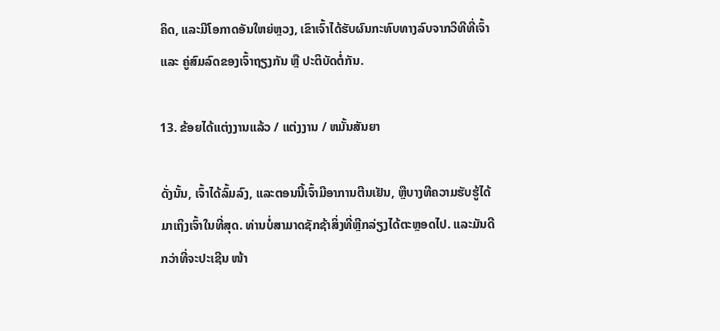ຄິດ, ແລະມີໂອກາດອັນໃຫຍ່ຫຼວງ, ເຂົາເຈົ້າໄດ້ຮັບຜົນກະທົບທາງລົບຈາກວິທີທີ່ເຈົ້າ ແລະ ຄູ່ສົມລົດຂອງເຈົ້າຖຽງກັນ ຫຼື ປະຕິບັດຕໍ່ກັນ.

13. ຂ້ອຍໄດ້ແຕ່ງງານແລ້ວ / ແຕ່ງງານ / ຫມັ້ນສັນຍາ

ດັ່ງນັ້ນ, ເຈົ້າໄດ້ລົ້ມລົງ, ແລະຕອນນີ້ເຈົ້າມີອາການຕີນເຢັນ, ຫຼືບາງທີຄວາມຮັບຮູ້ໄດ້ມາເຖິງເຈົ້າໃນທີ່ສຸດ. ທ່ານບໍ່ສາມາດຊັກຊ້າສິ່ງທີ່ຫຼີກລ່ຽງໄດ້ຕະຫຼອດໄປ. ແລະມັນດີກວ່າທີ່ຈະປະເຊີນ ໜ້າ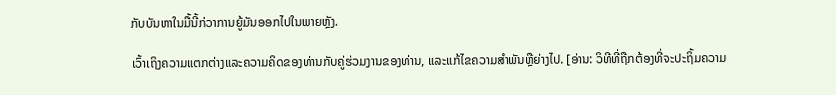ກັບບັນຫາໃນມື້ນີ້ກ່ວາການຍູ້ມັນອອກໄປໃນພາຍຫຼັງ.

ເວົ້າເຖິງຄວາມແຕກຕ່າງແລະຄວາມຄິດຂອງທ່ານກັບຄູ່ຮ່ວມງານຂອງທ່ານ, ແລະແກ້ໄຂຄວາມສໍາພັນຫຼືຍ່າງໄປ. [ອ່ານ: ວິທີທີ່ຖືກຕ້ອງທີ່ຈະປະຖິ້ມຄວາມ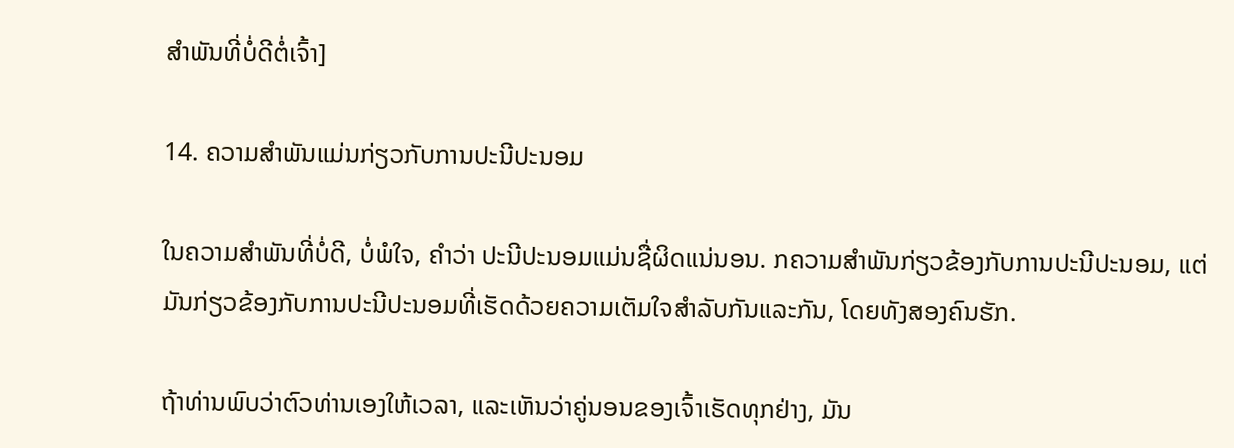ສໍາພັນທີ່ບໍ່ດີຕໍ່ເຈົ້າ]

14. ຄວາມສໍາພັນແມ່ນກ່ຽວກັບການປະນີປະນອມ

ໃນຄວາມສຳພັນທີ່ບໍ່ດີ, ບໍ່ພໍໃຈ, ຄຳວ່າ ປະນີປະນອມແມ່ນຊື່ຜິດແນ່ນອນ. ກຄວາມສໍາພັນກ່ຽວຂ້ອງກັບການປະນີປະນອມ, ແຕ່ມັນກ່ຽວຂ້ອງກັບການປະນີປະນອມທີ່ເຮັດດ້ວຍຄວາມເຕັມໃຈສໍາລັບກັນແລະກັນ, ໂດຍທັງສອງຄົນຮັກ.

ຖ້າທ່ານພົບວ່າຕົວທ່ານເອງໃຫ້ເວລາ, ແລະເຫັນວ່າຄູ່ນອນຂອງເຈົ້າເຮັດທຸກຢ່າງ, ມັນ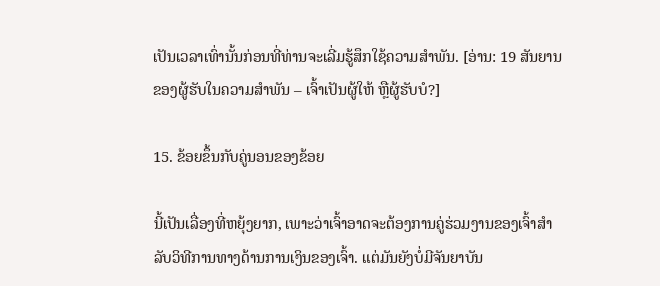ເປັນເວລາເທົ່ານັ້ນກ່ອນທີ່ທ່ານຈະເລີ່ມຮູ້ສຶກໃຊ້ຄວາມສໍາພັນ. [ອ່ານ: 19 ສັນຍານຂອງຜູ້ຮັບໃນຄວາມສໍາພັນ – ເຈົ້າເປັນຜູ້ໃຫ້ ຫຼືຜູ້ຮັບບໍ?]

15. ຂ້ອຍຂຶ້ນກັບຄູ່ນອນຂອງຂ້ອຍ

ນີ້ເປັນເລື່ອງທີ່ຫຍຸ້ງຍາກ, ເພາະວ່າເຈົ້າອາດຈະຕ້ອງການຄູ່ຮ່ວມງານຂອງເຈົ້າສໍາລັບວິທີການທາງດ້ານການເງິນຂອງເຈົ້າ. ແຕ່ມັນຍັງບໍ່ມີຈັນຍາບັນ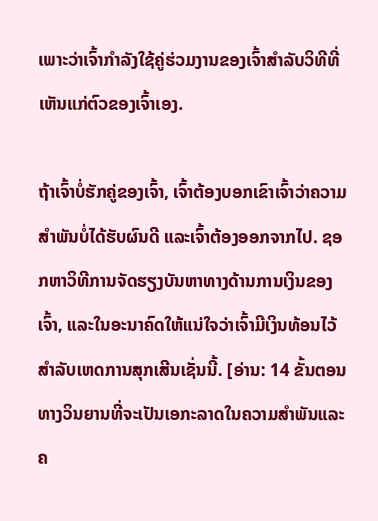ເພາະວ່າເຈົ້າກໍາລັງໃຊ້ຄູ່ຮ່ວມງານຂອງເຈົ້າສໍາລັບວິທີທີ່ເຫັນແກ່ຕົວຂອງເຈົ້າເອງ.

ຖ້າເຈົ້າບໍ່ຮັກຄູ່ຂອງເຈົ້າ, ເຈົ້າຕ້ອງບອກເຂົາເຈົ້າວ່າຄວາມສຳພັນບໍ່ໄດ້ຮັບຜົນດີ ແລະເຈົ້າຕ້ອງອອກຈາກໄປ. ຊອກຫາວິທີການຈັດຮຽງບັນຫາທາງດ້ານການເງິນຂອງເຈົ້າ, ແລະໃນອະນາຄົດໃຫ້ແນ່ໃຈວ່າເຈົ້າມີເງິນທ້ອນໄວ້ສໍາລັບເຫດການສຸກເສີນເຊັ່ນນີ້. [ອ່ານ: 14 ຂັ້ນຕອນທາງວິນຍານທີ່ຈະເປັນເອກະລາດໃນຄວາມສໍາພັນແລະຄ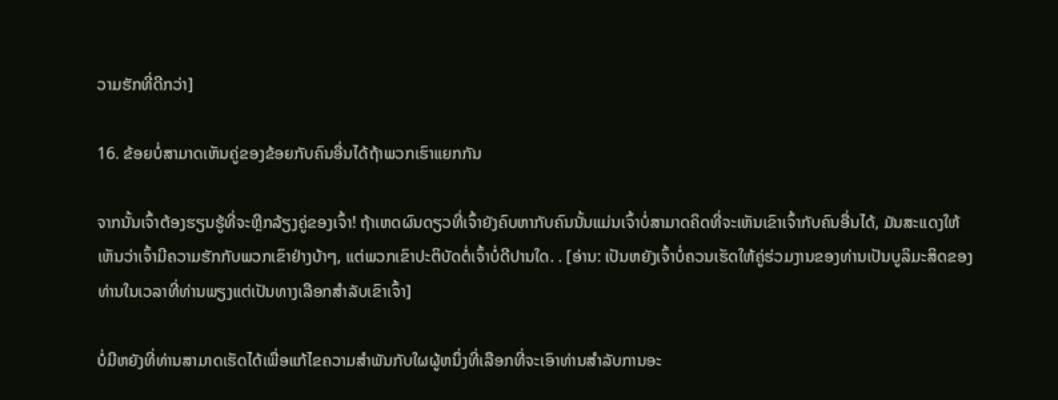ວາມຮັກທີ່ດີກວ່າ]

16. ຂ້ອຍບໍ່ສາມາດເຫັນຄູ່ຂອງຂ້ອຍກັບຄົນອື່ນໄດ້ຖ້າພວກເຮົາແຍກກັນ

ຈາກນັ້ນເຈົ້າຕ້ອງຮຽນຮູ້ທີ່ຈະຫຼີກລ້ຽງຄູ່ຂອງເຈົ້າ! ຖ້າເຫດຜົນດຽວທີ່ເຈົ້າຍັງຄົບຫາກັບຄົນນັ້ນແມ່ນເຈົ້າບໍ່ສາມາດຄິດທີ່ຈະເຫັນເຂົາເຈົ້າກັບຄົນອື່ນໄດ້, ມັນສະແດງໃຫ້ເຫັນວ່າເຈົ້າມີຄວາມຮັກກັບພວກເຂົາຢ່າງບ້າໆ, ແຕ່ພວກເຂົາປະຕິບັດຕໍ່ເຈົ້າບໍ່ດີປານໃດ. . [ອ່ານ: ເປັນຫຍັງເຈົ້າບໍ່ຄວນເຮັດໃຫ້ຄູ່ຮ່ວມງານຂອງທ່ານເປັນບູລິມະສິດຂອງທ່ານໃນເວລາທີ່ທ່ານພຽງແຕ່ເປັນທາງເລືອກສໍາລັບເຂົາເຈົ້າ]

ບໍ່ມີຫຍັງທີ່ທ່ານສາມາດເຮັດໄດ້ເພື່ອແກ້ໄຂຄວາມສໍາພັນກັບໃຜຜູ້ຫນຶ່ງທີ່ເລືອກທີ່ຈະເອົາທ່ານສໍາລັບການອະ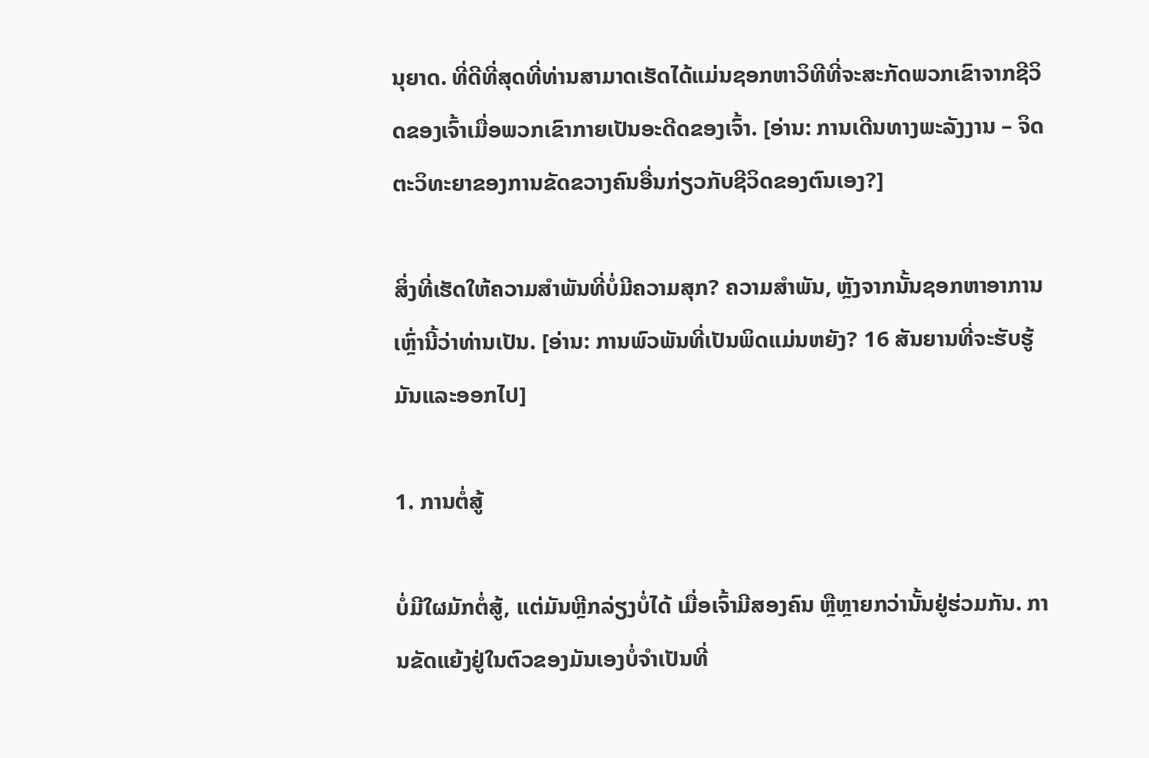ນຸຍາດ. ທີ່ດີທີ່ສຸດທີ່ທ່ານສາມາດເຮັດໄດ້ແມ່ນຊອກຫາວິທີທີ່ຈະສະກັດພວກເຂົາຈາກຊີວິດຂອງເຈົ້າເມື່ອພວກເຂົາກາຍເປັນອະດີດຂອງເຈົ້າ. [ອ່ານ: ການເດີນທາງພະລັງງານ – ຈິດຕະວິທະຍາຂອງການຂັດຂວາງຄົນອື່ນກ່ຽວກັບຊີວິດຂອງຕົນເອງ?]

ສິ່ງທີ່ເຮັດໃຫ້ຄວາມສໍາພັນທີ່ບໍ່ມີຄວາມສຸກ? ຄວາມສໍາພັນ, ຫຼັງຈາກນັ້ນຊອກຫາອາການເຫຼົ່ານີ້ວ່າທ່ານເປັນ. [ອ່ານ: ການພົວພັນທີ່ເປັນພິດແມ່ນຫຍັງ? 16 ສັນຍານທີ່ຈະຮັບຮູ້ມັນແລະອອກໄປ]

1. ການຕໍ່ສູ້

ບໍ່ມີໃຜມັກຕໍ່ສູ້, ແຕ່ມັນຫຼີກລ່ຽງບໍ່ໄດ້ ເມື່ອເຈົ້າມີສອງຄົນ ຫຼືຫຼາຍກວ່ານັ້ນຢູ່ຮ່ວມກັນ. ການຂັດແຍ້ງຢູ່ໃນຕົວຂອງມັນເອງບໍ່ຈໍາເປັນທີ່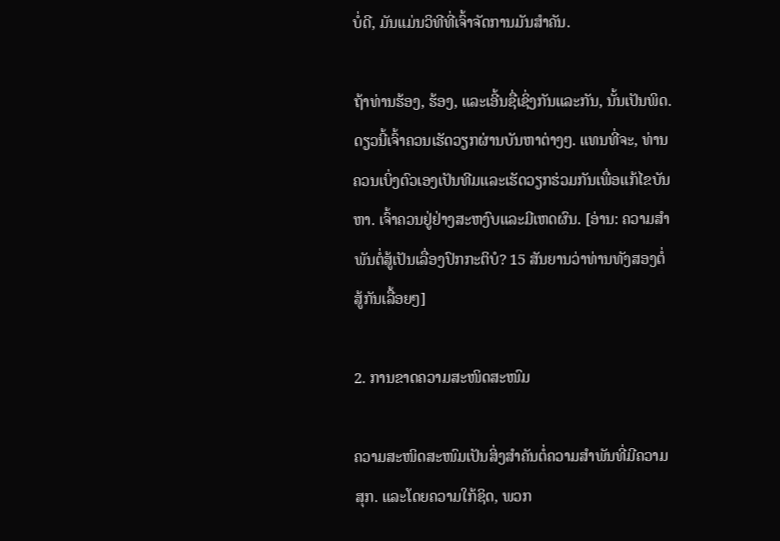ບໍ່ດີ, ມັນແມ່ນວິທີທີ່ເຈົ້າຈັດການມັນສໍາຄັນ.

ຖ້າທ່ານຮ້ອງ, ຮ້ອງ, ແລະເອີ້ນຊື່ເຊິ່ງກັນແລະກັນ, ນັ້ນເປັນພິດ. ດຽວນີ້ເຈົ້າຄວນເຮັດວຽກຜ່ານບັນຫາຕ່າງໆ. ແທນທີ່ຈະ, ທ່ານຄວນເບິ່ງຕົວເອງເປັນທີມແລະເຮັດວຽກຮ່ວມກັນເພື່ອແກ້ໄຂບັນຫາ. ເຈົ້າຄວນຢູ່ຢ່າງສະຫງົບແລະມີເຫດຜົນ. [ອ່ານ: ຄວາມສໍາພັນຕໍ່ສູ້ເປັນເລື່ອງປົກກະຕິບໍ? 15 ສັນຍານວ່າທ່ານທັງສອງຕໍ່ສູ້ກັນເລື້ອຍໆ]

2. ການຂາດຄວາມສະໜິດສະໜົມ

ຄວາມສະໜິດສະໜົມເປັນສິ່ງສຳຄັນຕໍ່ຄວາມສຳພັນທີ່ມີຄວາມສຸກ. ແລະໂດຍຄວາມໃກ້ຊິດ, ພວກ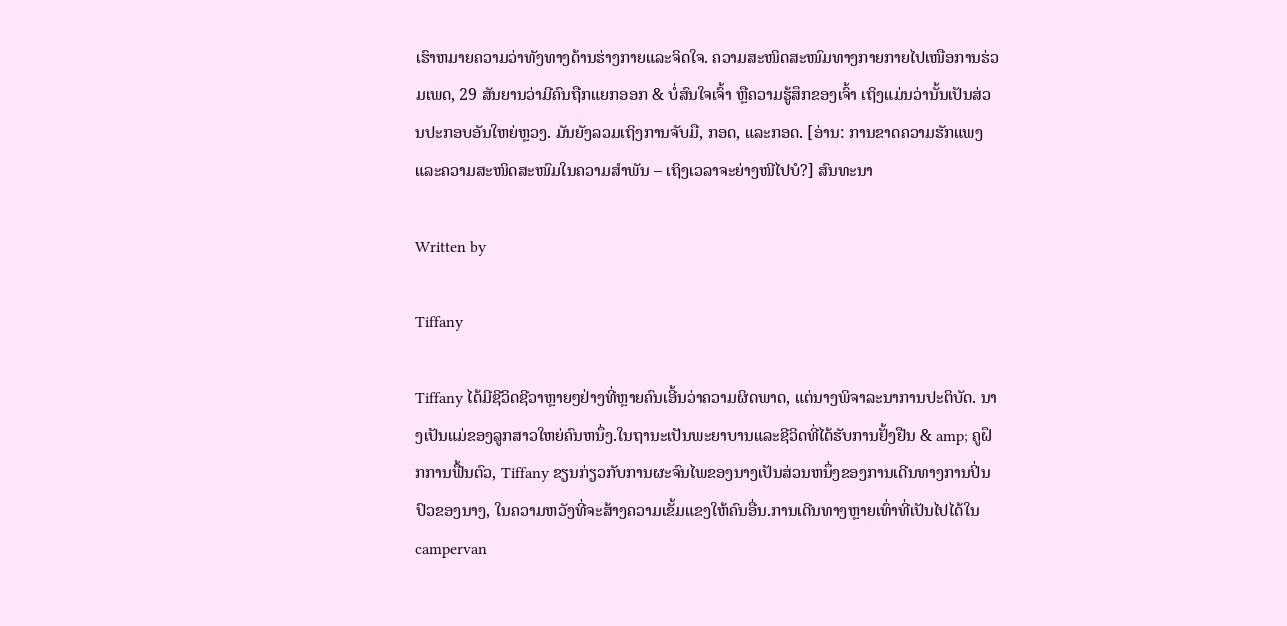ເຮົາຫມາຍຄວາມວ່າທັງທາງດ້ານຮ່າງກາຍແລະຈິດໃຈ. ຄວາມສະໜິດສະໜົມທາງກາຍກາຍໄປເໜືອການຮ່ວມເພດ, 29 ສັນຍານວ່າມີຄົນຖືກແຍກອອກ & ບໍ່ສົນໃຈເຈົ້າ ຫຼືຄວາມຮູ້ສຶກຂອງເຈົ້າ ເຖິງແມ່ນວ່ານັ້ນເປັນສ່ວນປະກອບອັນໃຫຍ່ຫຼວງ. ມັນຍັງລວມເຖິງການຈັບມື, ກອດ, ແລະກອດ. [ອ່ານ: ການຂາດຄວາມຮັກແພງແລະຄວາມສະໜິດສະໜົມໃນຄວາມສຳພັນ – ເຖິງເວລາຈະຍ່າງໜີໄປບໍ?] ສົນທະນາ

Written by

Tiffany

Tiffany ໄດ້ມີຊີວິດຊີວາຫຼາຍໆຢ່າງທີ່ຫຼາຍຄົນເອີ້ນວ່າຄວາມຜິດພາດ, ແຕ່ນາງພິຈາລະນາການປະຕິບັດ. ນາງເປັນແມ່ຂອງລູກສາວໃຫຍ່ຄົນຫນຶ່ງ.ໃນຖານະເປັນພະຍາບານແລະຊີວິດທີ່ໄດ້ຮັບການຢັ້ງຢືນ & amp; ຄູຝຶກການຟື້ນຕົວ, Tiffany ຂຽນກ່ຽວກັບການຜະຈົນໄພຂອງນາງເປັນສ່ວນຫນຶ່ງຂອງການເດີນທາງການປິ່ນປົວຂອງນາງ, ໃນຄວາມຫວັງທີ່ຈະສ້າງຄວາມເຂັ້ມແຂງໃຫ້ຄົນອື່ນ.ການເດີນທາງຫຼາຍເທົ່າທີ່ເປັນໄປໄດ້ໃນ campervan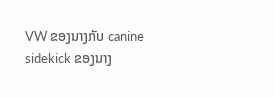VW ຂອງນາງກັບ canine sidekick ຂອງນາງ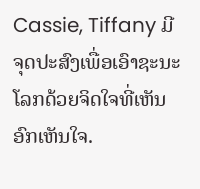Cassie, Tiffany ມີຈຸດປະສົງເພື່ອເອົາຊະນະໂລກດ້ວຍຈິດໃຈທີ່ເຫັນອົກເຫັນໃຈ.